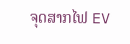ຈຸດສາກໄຟ EV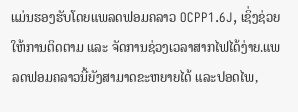ແມ່ນຮອງຮັບໂດຍແພລດຟອມຄລາວ OCPP1.6J, ເຊິ່ງຊ່ວຍໃຫ້ການຕິດຕາມ ແລະ ຈັດການຊ່ວງເວລາສາກໄຟໄດ້ງ່າຍ.ແພລດຟອມຄລາວນີ້ຍັງສາມາດຂະຫຍາຍໄດ້ ແລະປອດໄພ,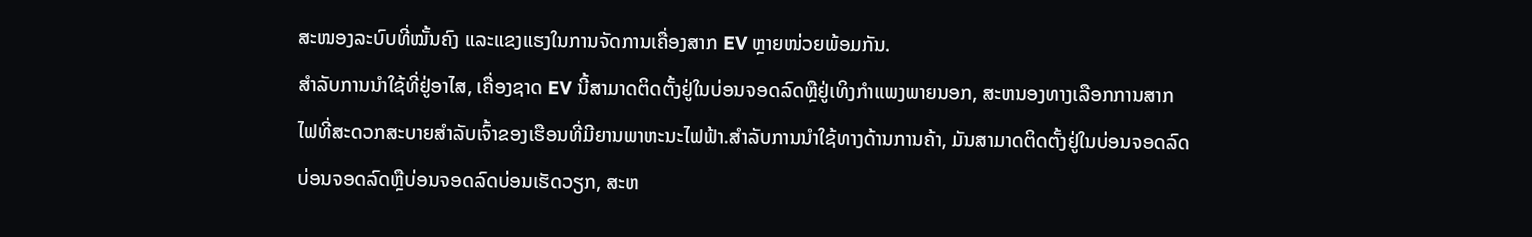ສະໜອງລະບົບທີ່ໝັ້ນຄົງ ແລະແຂງແຮງໃນການຈັດການເຄື່ອງສາກ EV ຫຼາຍໜ່ວຍພ້ອມກັນ.
ສໍາລັບການນໍາໃຊ້ທີ່ຢູ່ອາໄສ, ເຄື່ອງຊາດ EV ນີ້ສາມາດຕິດຕັ້ງຢູ່ໃນບ່ອນຈອດລົດຫຼືຢູ່ເທິງກໍາແພງພາຍນອກ, ສະຫນອງທາງເລືອກການສາກໄຟທີ່ສະດວກສະບາຍສໍາລັບເຈົ້າຂອງເຮືອນທີ່ມີຍານພາຫະນະໄຟຟ້າ.ສໍາລັບການນໍາໃຊ້ທາງດ້ານການຄ້າ, ມັນສາມາດຕິດຕັ້ງຢູ່ໃນບ່ອນຈອດລົດບ່ອນຈອດລົດຫຼືບ່ອນຈອດລົດບ່ອນເຮັດວຽກ, ສະຫ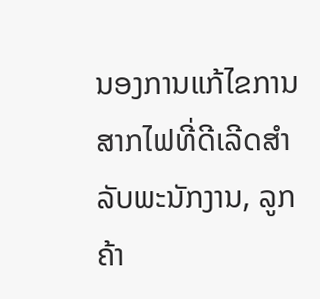ນອງການແກ້ໄຂການສາກໄຟທີ່ດີເລີດສໍາລັບພະນັກງານ, ລູກຄ້າ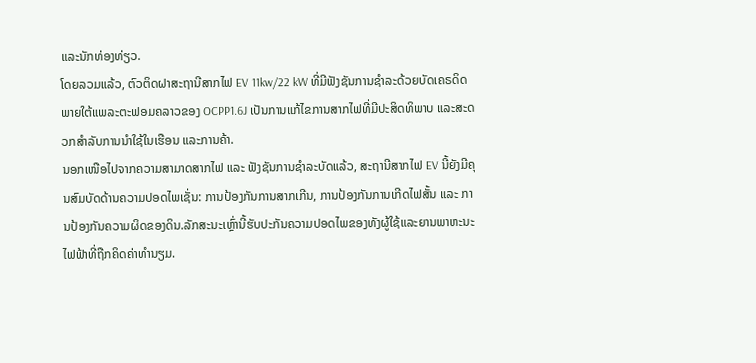ແລະນັກທ່ອງທ່ຽວ.
ໂດຍລວມແລ້ວ, ຕົວຕິດຝາສະຖານີສາກໄຟ EV 11kw/22 kW ທີ່ມີຟັງຊັນການຊໍາລະດ້ວຍບັດເຄຣດິດພາຍໃຕ້ແພລະຕະຟອມຄລາວຂອງ OCPP1.6J ເປັນການແກ້ໄຂການສາກໄຟທີ່ມີປະສິດທິພາບ ແລະສະດວກສໍາລັບການນໍາໃຊ້ໃນເຮືອນ ແລະການຄ້າ.
ນອກເໜືອໄປຈາກຄວາມສາມາດສາກໄຟ ແລະ ຟັງຊັນການຊຳລະບັດແລ້ວ, ສະຖານີສາກໄຟ EV ນີ້ຍັງມີຄຸນສົມບັດດ້ານຄວາມປອດໄພເຊັ່ນ: ການປ້ອງກັນການສາກເກີນ, ການປ້ອງກັນການເກີດໄຟສັ້ນ ແລະ ການປ້ອງກັນຄວາມຜິດຂອງດິນ.ລັກສະນະເຫຼົ່ານີ້ຮັບປະກັນຄວາມປອດໄພຂອງທັງຜູ້ໃຊ້ແລະຍານພາຫະນະໄຟຟ້າທີ່ຖືກຄິດຄ່າທໍານຽມ.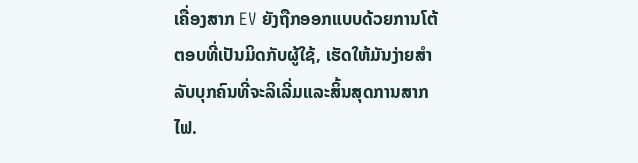ເຄື່ອງສາກ EV ຍັງຖືກອອກແບບດ້ວຍການໂຕ້ຕອບທີ່ເປັນມິດກັບຜູ້ໃຊ້, ເຮັດໃຫ້ມັນງ່າຍສໍາລັບບຸກຄົນທີ່ຈະລິເລີ່ມແລະສິ້ນສຸດການສາກໄຟ.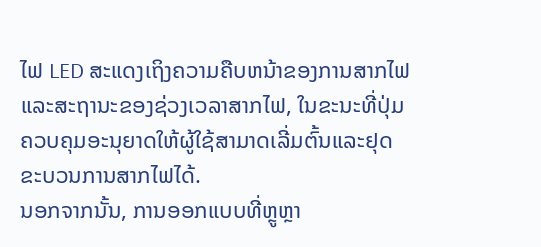ໄຟ LED ສະແດງເຖິງຄວາມຄືບຫນ້າຂອງການສາກໄຟແລະສະຖານະຂອງຊ່ວງເວລາສາກໄຟ, ໃນຂະນະທີ່ປຸ່ມຄວບຄຸມອະນຸຍາດໃຫ້ຜູ້ໃຊ້ສາມາດເລີ່ມຕົ້ນແລະຢຸດຂະບວນການສາກໄຟໄດ້.
ນອກຈາກນັ້ນ, ການອອກແບບທີ່ຫຼູຫຼາ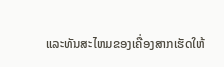ແລະທັນສະໄຫມຂອງເຄື່ອງສາກເຮັດໃຫ້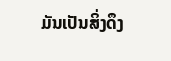ມັນເປັນສິ່ງດຶງ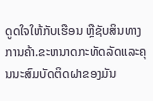ດູດໃຈໃຫ້ກັບເຮືອນ ຫຼືຊັບສິນທາງການຄ້າ.ຂະຫນາດກະທັດລັດແລະຄຸນນະສົມບັດຕິດຝາຂອງມັນ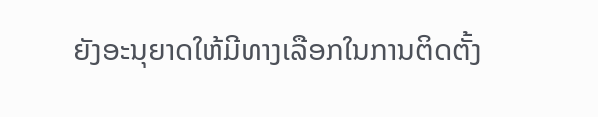ຍັງອະນຸຍາດໃຫ້ມີທາງເລືອກໃນການຕິດຕັ້ງ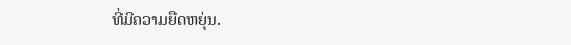ທີ່ມີຄວາມຍືດຫຍຸ່ນ.